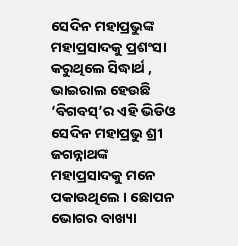ସେଦିନ ମହାପ୍ରଭୁଙ୍କ ମହାପ୍ରସାଦକୁ ପ୍ରଶଂସା କରୁଥିଲେ ସିଦ୍ଧାର୍ଥ , ଭାଇରାଲ ହେଉଛି ‘ବିଗବସ୍’ର ଏହି ଭିଡିଓ
ସେଦିନ ମହାପ୍ରଭୁ ଶ୍ରୀ ଜଗନ୍ନାଥଙ୍କ ମହାପ୍ରସାଦକୁ ମନେ ପକାଉଥିଲେ । ଛୋପନ ଭୋଗର ବାଖ୍ୟା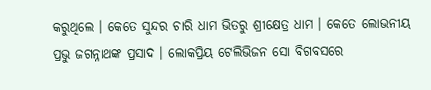କରୁଥିଲେ । କେତେ ସୁନ୍ଦର ଚାରି ଧାମ ଭିତରୁ ଶ୍ରୀକ୍ଷେତ୍ର ଧାମ । କେତେ ଲୋଭନୀୟ ପ୍ରଭୁ ଜଗନ୍ନାଥଙ୍କ ପ୍ରସାଦ । ଲୋକପ୍ରିୟ ଟେଲିଭିଜନ ସୋ ବିଗବସରେ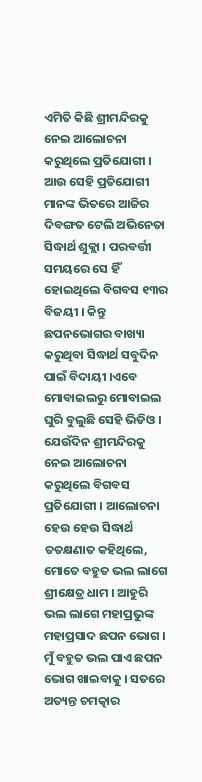ଏମିତି କିଛି ଶ୍ରୀମନ୍ଦିରକୁ ନେଇ ଆଲୋଚନା କରୁଥିଲେ ପ୍ରତିଯୋଗୀ । ଆଉ ସେହି ପ୍ରତିଯୋଗୀ ମାନଙ୍କ ଭିତରେ ଆଜିର ଦିବଙ୍ଗତ ଟେଲି ଅଭିନେତା ସିଦ୍ଧାର୍ଥ ଶୁକ୍ଲା । ପରବର୍ତ୍ତୀ ସମୟରେ ସେ ହିଁ ହୋଇଥିଲେ ବିଗବସ ୧୩ର ବିଜୟୀ । କିନ୍ତୁ ଛପନଭୋଗର ବାଖ୍ୟା କରୁଥିବା ସିଦ୍ଧାର୍ଥ ସବୁଦିନ ପାଇଁ ବିଦାୟୀ ।ଏବେ ମୋବାଇଲରୁ ମୋବାଇଲ ଘୁରି ବୁଲୁଛି ସେହି ଭିଡିଓ । ଯେଉଁଦିନ ଶ୍ରୀମନ୍ଦିରକୁ ନେଇ ଆଲୋଚନା କରୁଥିଲେ ବିଗବସ ପ୍ରତିଯୋଗୀ । ଆଲୋଚନା ହେଉ ହେଉ ସିଦ୍ଧାର୍ଥ ତତକ୍ଷଣାତ କହିଥିଲେ, ମୋତେ ବହୁତ ଭଲ ଲାଗେ ଶ୍ରୀକ୍ଷେତ୍ର ଧାମ । ଆହୁରି ଭଲ ଲାଗେ ମହାପ୍ରଭୁଙ୍କ ମହାପ୍ରସାଦ ଛପନ ଭୋଗ । ମୁଁ ବହୁତ ଭଲ ପାଏ ଛପନ ଭୋଗ ଖାଇବାକୁ । ସତରେ ଅତ୍ୟନ୍ତ ଚମତ୍କାର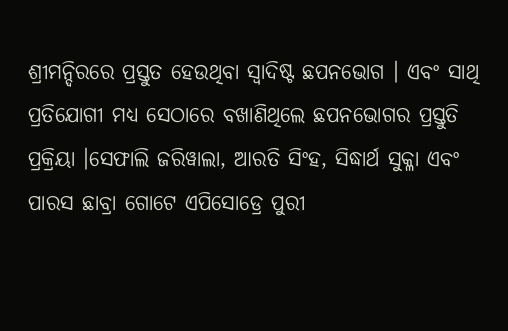ଶ୍ରୀମନ୍ଦିରରେ ପ୍ରସ୍ତୁତ ହେଉଥିବା ସ୍ୱାଦିଷ୍ଟ ଛପନଭୋଗ । ଏବଂ ସାଥି ପ୍ରତିଯୋଗୀ ମଧ୍ୟ ସେଠାରେ ବଖାଣିଥିଲେ ଛପନଭୋଗର ପ୍ରସ୍ତୁତି ପ୍ରକ୍ରିୟା ।ସେଫାଲି ଜରିୱାଲା, ଆରତି ସିଂହ, ସିଦ୍ଧାର୍ଥ ସୁକ୍ଳା ଏବଂ ପାରସ ଛାବ୍ରା ଗୋଟେ ଏପିସୋଡ୍ରେ ପୁରୀ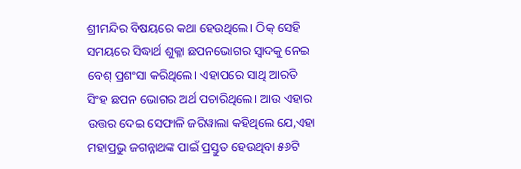ଶ୍ରୀମନ୍ଦିର ବିଷୟରେ କଥା ହେଉଥିଲେ। ଠିକ୍ ସେହି ସମୟରେ ସିଦ୍ଧାର୍ଥ ଶୁକ୍ଳା ଛପନଭୋଗର ସ୍ୱାଦକୁ ନେଇ ବେଶ୍ ପ୍ରଶଂସା କରିଥିଲେ। ଏହାପରେ ସାଥି ଆରତି ସିଂହ ଛପନ ଭୋଗର ଅର୍ଥ ପଚାରିଥିଲେ। ଆଉ ଏହାର ଉତ୍ତର ଦେଇ ସେଫାଳି ଜରିୱାଲା କହିଥିଲେ ଯେ,ଏହା ମହାପ୍ରଭୁ ଜଗନ୍ନାଥଙ୍କ ପାଇଁ ପ୍ରସ୍ତୁତ ହେଉଥିବା ୫୬ଟି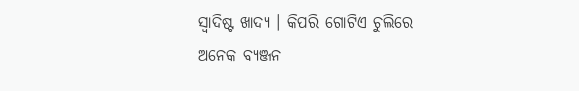ସ୍ୱାଦିଷ୍ଟ ଖାଦ୍ୟ । କିପରି ଗୋଟିଏ ଚୁଲିରେ ଅନେକ ବ୍ୟଞ୍ଜନ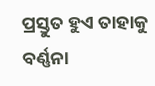ପ୍ରସ୍ତୁତ ହୁଏ ତାହାକୁ ବର୍ଣ୍ଣନା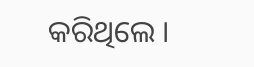କରିଥିଲେ ।